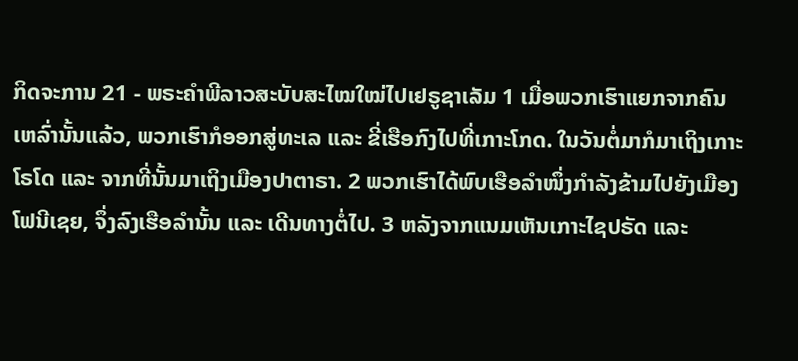ກິດຈະການ 21 - ພຣະຄຳພີລາວສະບັບສະໄໝໃໝ່ໄປເຢຣູຊາເລັມ 1 ເມື່ອພວກເຮົາແຍກຈາກຄົນເຫລົ່ານັ້ນແລ້ວ, ພວກເຮົາກໍອອກສູ່ທະເລ ແລະ ຂີ່ເຮືອກົງໄປທີ່ເກາະໂກດ. ໃນວັນຕໍ່ມາກໍມາເຖິງເກາະໂຣໂດ ແລະ ຈາກທີ່ນັ້ນມາເຖິງເມືອງປາຕາຣາ. 2 ພວກເຮົາໄດ້ພົບເຮືອລຳໜຶ່ງກຳລັງຂ້າມໄປຍັງເມືອງໂຟນີເຊຍ, ຈຶ່ງລົງເຮືອລຳນັ້ນ ແລະ ເດີນທາງຕໍ່ໄປ. 3 ຫລັງຈາກແນມເຫັນເກາະໄຊປຣັດ ແລະ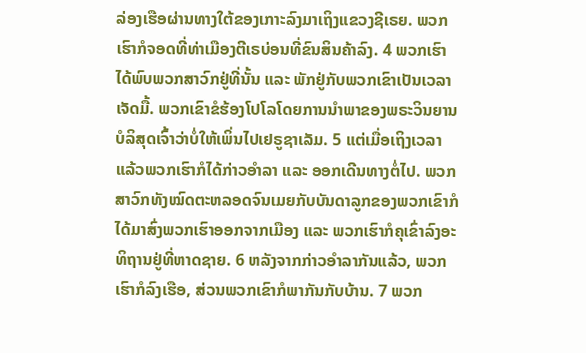ລ່ອງເຮືອຜ່ານທາງໃຕ້ຂອງເກາະລົງມາເຖິງແຂວງຊີເຣຍ. ພວກເຮົາກໍຈອດທີ່ທ່າເມືອງຕີເຣບ່ອນທີ່ຂົນສິນຄ້າລົງ. 4 ພວກເຮົາໄດ້ພົບພວກສາວົກຢູ່ທີ່ນັ້ນ ແລະ ພັກຢູ່ກັບພວກເຂົາເປັນເວລາເຈັດມື້. ພວກເຂົາຂໍຮ້ອງໂປໂລໂດຍການນຳພາຂອງພຣະວິນຍານບໍລິສຸດເຈົ້າວ່າບໍ່ໃຫ້ເພິ່ນໄປເຢຣູຊາເລັມ. 5 ແຕ່ເມື່ອເຖິງເວລາແລ້ວພວກເຮົາກໍໄດ້ກ່າວອຳລາ ແລະ ອອກເດີນທາງຕໍ່ໄປ. ພວກສາວົກທັງໝົດຕະຫລອດຈົນເມຍກັບບັນດາລູກຂອງພວກເຂົາກໍໄດ້ມາສົ່ງພວກເຮົາອອກຈາກເມືອງ ແລະ ພວກເຮົາກໍຄຸເຂົ່າລົງອະທິຖານຢູ່ທີ່ຫາດຊາຍ. 6 ຫລັງຈາກກ່າວອຳລາກັນແລ້ວ, ພວກເຮົາກໍລົງເຮືອ, ສ່ວນພວກເຂົາກໍພາກັນກັບບ້ານ. 7 ພວກ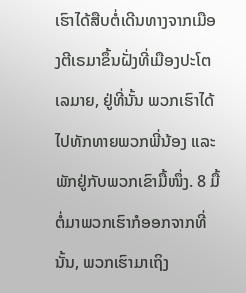ເຮົາໄດ້ສືບຕໍ່ເດີນທາງຈາກເມືອງຕີເຣມາຂຶ້ນຝັ່ງທີ່ເມືອງປະໂຕເລມາຍ, ຢູ່ທີ່ນັ້ນ ພວກເຮົາໄດ້ໄປທັກທາຍພວກພີ່ນ້ອງ ແລະ ພັກຢູ່ກັບພວກເຂົາມື້ໜຶ່ງ. 8 ມື້ຕໍ່ມາພວກເຮົາກໍອອກຈາກທີ່ນັ້ນ, ພວກເຮົາມາເຖິງ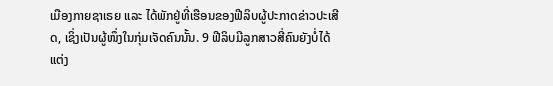ເມືອງກາຍຊາເຣຍ ແລະ ໄດ້ພັກຢູ່ທີ່ເຮືອນຂອງຟີລິບຜູ້ປະກາດຂ່າວປະເສີດ, ເຊິ່ງເປັນຜູ້ໜຶ່ງໃນກຸ່ມເຈັດຄົນນັ້ນ. 9 ຟີລິບມີລູກສາວສີ່ຄົນຍັງບໍ່ໄດ້ແຕ່ງ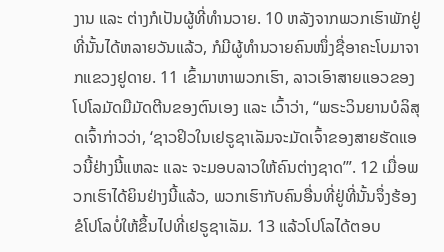ງານ ແລະ ຕ່າງກໍເປັນຜູ້ທີ່ທຳນວາຍ. 10 ຫລັງຈາກພວກເຮົາພັກຢູ່ທີ່ນັ້ນໄດ້ຫລາຍວັນແລ້ວ, ກໍມີຜູ້ທຳນວາຍຄົນໜຶ່ງຊື່ອາຄະໂບມາຈາກແຂວງຢູດາຍ. 11 ເຂົ້າມາຫາພວກເຮົາ, ລາວເອົາສາຍແອວຂອງໂປໂລມັດມືມັດຕີນຂອງຕົນເອງ ແລະ ເວົ້າວ່າ, “ພຣະວິນຍານບໍລິສຸດເຈົ້າກ່າວວ່າ, ‘ຊາວຢິວໃນເຢຣູຊາເລັມຈະມັດເຈົ້າຂອງສາຍຮັດແອວນີ້ຢ່າງນີ້ແຫລະ ແລະ ຈະມອບລາວໃຫ້ຄົນຕ່າງຊາດ’”. 12 ເມື່ອພວກເຮົາໄດ້ຍິນຢ່າງນີ້ແລ້ວ, ພວກເຮົາກັບຄົນອື່ນທີ່ຢູ່ທີ່ນັ້ນຈຶ່ງຮ້ອງຂໍໂປໂລບໍ່ໃຫ້ຂຶ້ນໄປທີ່ເຢຣູຊາເລັມ. 13 ແລ້ວໂປໂລໄດ້ຕອບ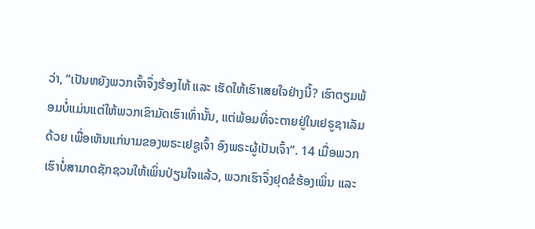ວ່າ, “ເປັນຫຍັງພວກເຈົ້າຈຶ່ງຮ້ອງໄຫ້ ແລະ ເຮັດໃຫ້ເຮົາເສຍໃຈຢ່າງນີ້? ເຮົາຕຽມພ້ອມບໍ່ແມ່ນແຕ່ໃຫ້ພວກເຂົາມັດເຮົາເທົ່ານັ້ນ, ແຕ່ພ້ອມທີ່ຈະຕາຍຢູ່ໃນເຢຣູຊາເລັມດ້ວຍ ເພື່ອເຫັນແກ່ນາມຂອງພຣະເຢຊູເຈົ້າ ອົງພຣະຜູ້ເປັນເຈົ້າ”. 14 ເມື່ອພວກເຮົາບໍ່ສາມາດຊັກຊວນໃຫ້ເພິ່ນປ່ຽນໃຈແລ້ວ, ພວກເຮົາຈຶ່ງຢຸດຂໍຮ້ອງເພິ່ນ ແລະ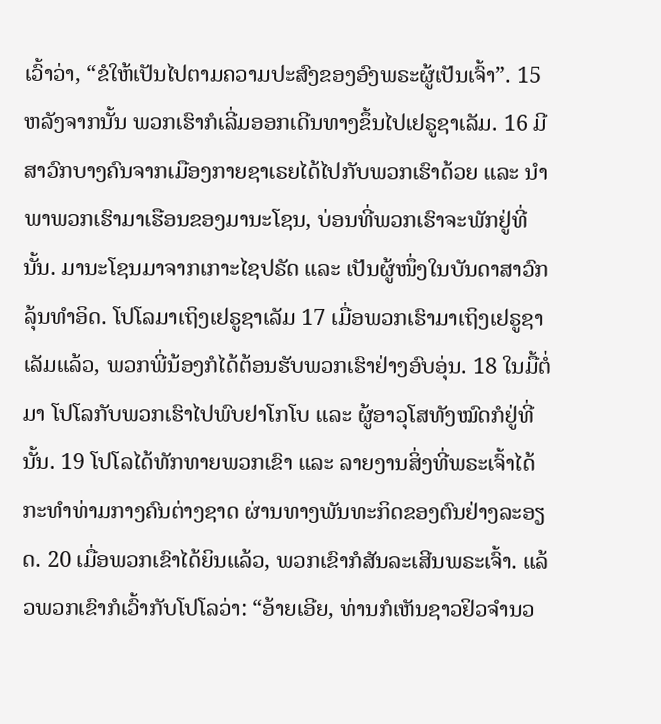ເວົ້າວ່າ, “ຂໍໃຫ້ເປັນໄປຕາມຄວາມປະສົງຂອງອົງພຣະຜູ້ເປັນເຈົ້າ”. 15 ຫລັງຈາກນັ້ນ ພວກເຮົາກໍເລີ່ມອອກເດີນທາງຂຶ້ນໄປເຢຣູຊາເລັມ. 16 ມີສາວົກບາງຄົນຈາກເມືອງກາຍຊາເຣຍໄດ້ໄປກັບພວກເຮົາດ້ວຍ ແລະ ນຳພາພວກເຮົາມາເຮືອນຂອງມານະໂຊນ, ບ່ອນທີ່ພວກເຮົາຈະພັກຢູ່ທີ່ນັ້ນ. ມານະໂຊນມາຈາກເກາະໄຊປຣັດ ແລະ ເປັນຜູ້ໜຶ່ງໃນບັນດາສາວົກລຸ້ນທຳອິດ. ໂປໂລມາເຖິງເຢຣູຊາເລັມ 17 ເມື່ອພວກເຮົາມາເຖິງເຢຣູຊາເລັມແລ້ວ, ພວກພີ່ນ້ອງກໍໄດ້ຕ້ອນຮັບພວກເຮົາຢ່າງອົບອຸ່ນ. 18 ໃນມື້ຕໍ່ມາ ໂປໂລກັບພວກເຮົາໄປພົບຢາໂກໂບ ແລະ ຜູ້ອາວຸໂສທັງໝົດກໍຢູ່ທີ່ນັ້ນ. 19 ໂປໂລໄດ້ທັກທາຍພວກເຂົາ ແລະ ລາຍງານສິ່ງທີ່ພຣະເຈົ້າໄດ້ກະທຳທ່າມກາງຄົນຕ່າງຊາດ ຜ່ານທາງພັນທະກິດຂອງຕົນຢ່າງລະອຽດ. 20 ເມື່ອພວກເຂົາໄດ້ຍິນແລ້ວ, ພວກເຂົາກໍສັນລະເສີນພຣະເຈົ້າ. ແລ້ວພວກເຂົາກໍເວົ້າກັບໂປໂລວ່າ: “ອ້າຍເອີຍ, ທ່ານກໍເຫັນຊາວຢິວຈຳນວ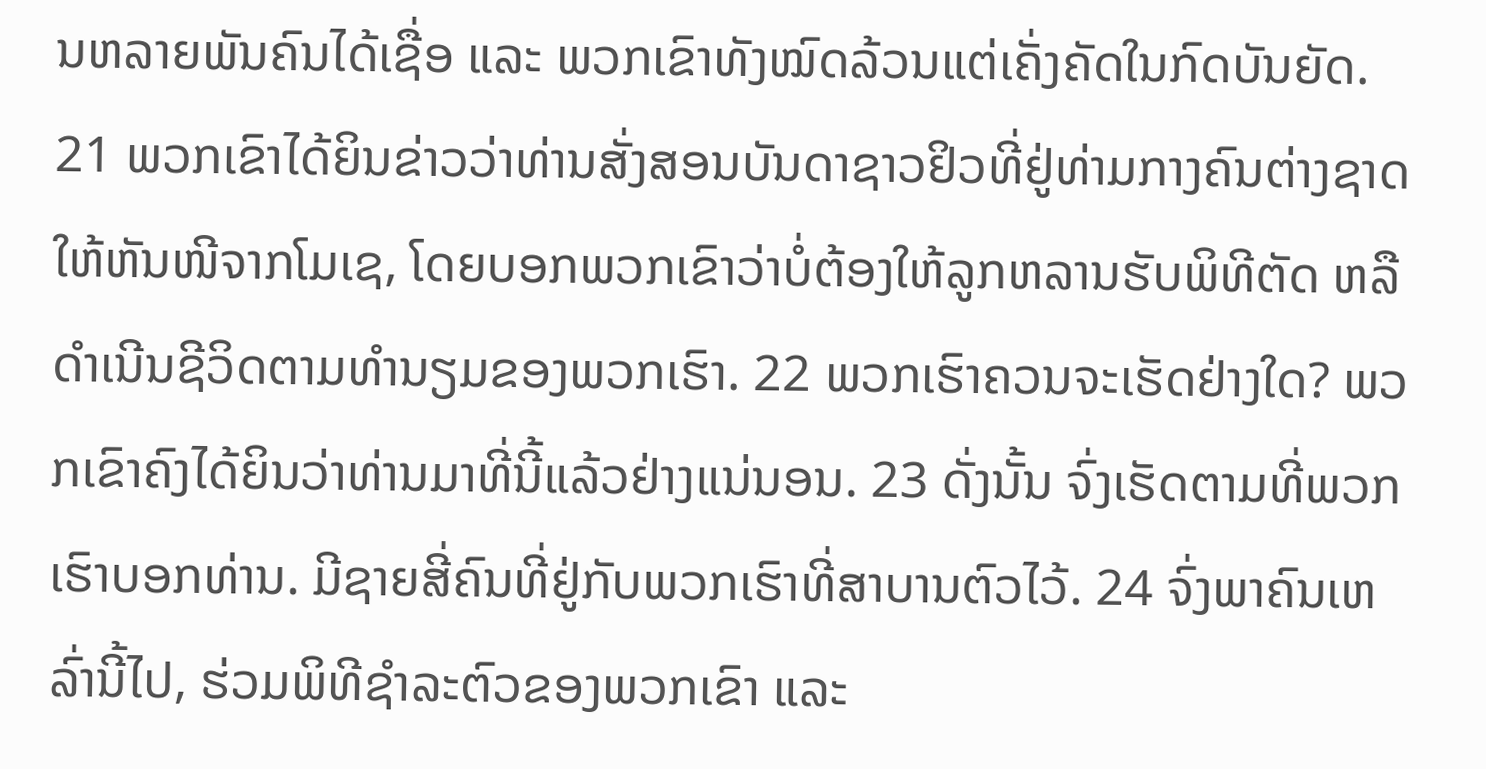ນຫລາຍພັນຄົນໄດ້ເຊື່ອ ແລະ ພວກເຂົາທັງໝົດລ້ວນແຕ່ເຄັ່ງຄັດໃນກົດບັນຍັດ. 21 ພວກເຂົາໄດ້ຍິນຂ່າວວ່າທ່ານສັ່ງສອນບັນດາຊາວຢິວທີ່ຢູ່ທ່າມກາງຄົນຕ່າງຊາດໃຫ້ຫັນໜີຈາກໂມເຊ, ໂດຍບອກພວກເຂົາວ່າບໍ່ຕ້ອງໃຫ້ລູກຫລານຮັບພິທີຕັດ ຫລື ດຳເນີນຊີວິດຕາມທຳນຽມຂອງພວກເຮົາ. 22 ພວກເຮົາຄວນຈະເຮັດຢ່າງໃດ? ພວກເຂົາຄົງໄດ້ຍິນວ່າທ່ານມາທີ່ນີ້ແລ້ວຢ່າງແນ່ນອນ. 23 ດັ່ງນັ້ນ ຈົ່ງເຮັດຕາມທີ່ພວກເຮົາບອກທ່ານ. ມີຊາຍສີ່ຄົນທີ່ຢູ່ກັບພວກເຮົາທີ່ສາບານຕົວໄວ້. 24 ຈົ່ງພາຄົນເຫລົ່ານີ້ໄປ, ຮ່ວມພິທີຊຳລະຕົວຂອງພວກເຂົາ ແລະ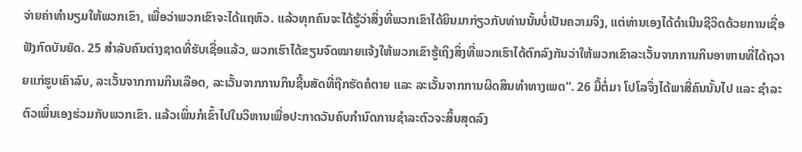ຈ່າຍຄ່າທຳນຽມໃຫ້ພວກເຂົາ, ເພື່ອວ່າພວກເຂົາຈະໄດ້ແຖຫົວ. ແລ້ວທຸກຄົນຈະໄດ້ຮູ້ວ່າສິ່ງທີ່ພວກເຂົາໄດ້ຍິນມາກ່ຽວກັບທ່ານນັ້ນບໍ່ເປັນຄວາມຈິງ, ແຕ່ທ່ານເອງໄດ້ດຳເນີນຊີວິດດ້ວຍການເຊື່ອຟັງກົດບັນຍັດ. 25 ສຳລັບຄົນຕ່າງຊາດທີ່ຮັບເຊື່ອແລ້ວ, ພວກເຮົາໄດ້ຂຽນຈົດໝາຍແຈ້ງໃຫ້ພວກເຂົາຮູ້ເຖິງສິ່ງທີ່ພວກເຮົາໄດ້ຕົກລົງກັນວ່າໃຫ້ພວກເຂົາລະເວັ້ນຈາກການກິນອາຫານທີ່ໄດ້ຖວາຍແກ່ຮູບເຄົາລົບ, ລະເວັ້ນຈາກການກິນເລືອດ, ລະເວັ້ນຈາກການກິນຊີ້ນສັດທີ່ຖືກຮັດຄໍຕາຍ ແລະ ລະເວັ້ນຈາກການຜິດສິນທຳທາງເພດ”. 26 ມື້ຕໍ່ມາ ໂປໂລຈຶ່ງໄດ້ພາສີ່ຄົນນັ້ນໄປ ແລະ ຊຳລະຕົວເພິ່ນເອງຮ່ວມກັບພວກເຂົາ. ແລ້ວເພິ່ນກໍເຂົ້າໄປໃນວິຫານເພື່ອປະກາດວັນຄົບກຳນົດການຊຳລະຕົວຈະສິ້ນສຸດລົງ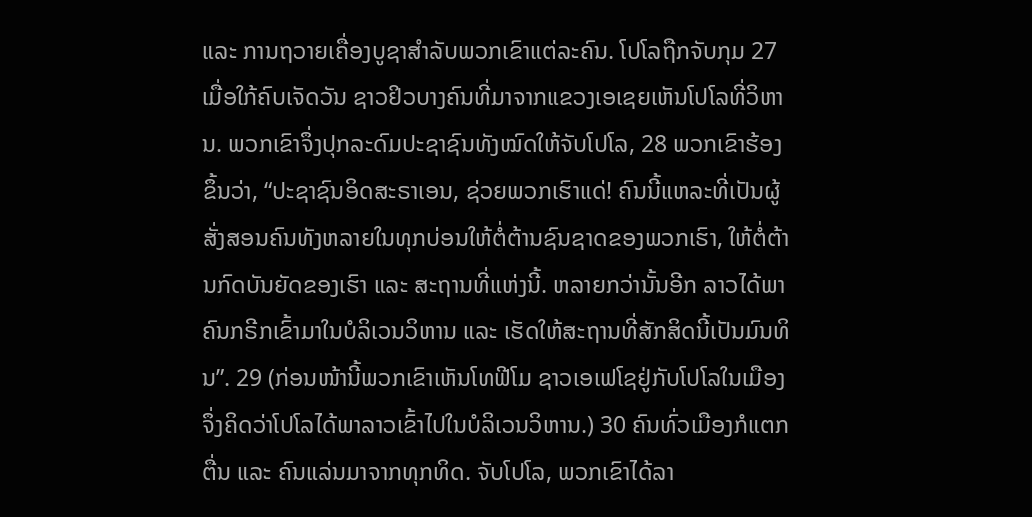ແລະ ການຖວາຍເຄື່ອງບູຊາສຳລັບພວກເຂົາແຕ່ລະຄົນ. ໂປໂລຖືກຈັບກຸມ 27 ເມື່ອໃກ້ຄົບເຈັດວັນ ຊາວຢິວບາງຄົນທີ່ມາຈາກແຂວງເອເຊຍເຫັນໂປໂລທີ່ວິຫານ. ພວກເຂົາຈຶ່ງປຸກລະດົມປະຊາຊົນທັງໝົດໃຫ້ຈັບໂປໂລ, 28 ພວກເຂົາຮ້ອງຂຶ້ນວ່າ, “ປະຊາຊົນອິດສະຣາເອນ, ຊ່ວຍພວກເຮົາແດ່! ຄົນນີ້ແຫລະທີ່ເປັນຜູ້ສັ່ງສອນຄົນທັງຫລາຍໃນທຸກບ່ອນໃຫ້ຕໍ່ຕ້ານຊົນຊາດຂອງພວກເຮົາ, ໃຫ້ຕໍ່ຕ້ານກົດບັນຍັດຂອງເຮົາ ແລະ ສະຖານທີ່ແຫ່ງນີ້. ຫລາຍກວ່ານັ້ນອີກ ລາວໄດ້ພາຄົນກຣີກເຂົ້າມາໃນບໍລິເວນວິຫານ ແລະ ເຮັດໃຫ້ສະຖານທີ່ສັກສິດນີ້ເປັນມົນທິນ”. 29 (ກ່ອນໜ້ານີ້ພວກເຂົາເຫັນໂທຟີໂມ ຊາວເອເຟໂຊຢູ່ກັບໂປໂລໃນເມືອງຈຶ່ງຄິດວ່າໂປໂລໄດ້ພາລາວເຂົ້າໄປໃນບໍລິເວນວິຫານ.) 30 ຄົນທົ່ວເມືອງກໍແຕກຕື່ນ ແລະ ຄົນແລ່ນມາຈາກທຸກທິດ. ຈັບໂປໂລ, ພວກເຂົາໄດ້ລາ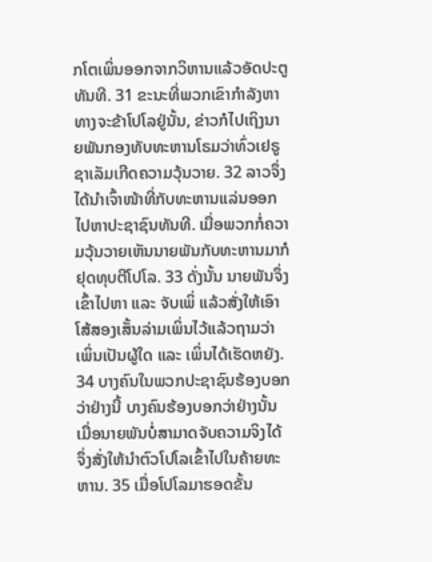ກໂຕເພິ່ນອອກຈາກວິຫານແລ້ວອັດປະຕູທັນທີ. 31 ຂະນະທີ່ພວກເຂົາກຳລັງຫາທາງຈະຂ້າໂປໂລຢູ່ນັ້ນ, ຂ່າວກໍໄປເຖິງນາຍພັນກອງທັບທະຫານໂຣມວ່າທົ່ວເຢຣູຊາເລັມເກີດຄວາມວຸ້ນວາຍ. 32 ລາວຈຶ່ງໄດ້ນຳເຈົ້າໜ້າທີ່ກັບທະຫານແລ່ນອອກໄປຫາປະຊາຊົນທັນທີ. ເມື່ອພວກກໍ່ຄວາມວຸ້ນວາຍເຫັນນາຍພັນກັບທະຫານມາກໍຢຸດທຸບຕີໂປໂລ. 33 ດັ່ງນັ້ນ ນາຍພັນຈຶ່ງເຂົ້າໄປຫາ ແລະ ຈັບເພິ່ ແລ້ວສັ່ງໃຫ້ເອົາໂສ້ສອງເສັ້ນລ່າມເພິ່ນໄວ້ແລ້ວຖາມວ່າເພິ່ນເປັນຜູ້ໃດ ແລະ ເພິ່ນໄດ້ເຮັດຫຍັງ. 34 ບາງຄົນໃນພວກປະຊາຊົນຮ້ອງບອກວ່າຢ່າງນີ້ ບາງຄົນຮ້ອງບອກວ່າຢ່າງນັ້ນ ເມື່ອນາຍພັນບໍ່ສາມາດຈັບຄວາມຈິງໄດ້ ຈຶ່ງສັ່ງໃຫ້ນຳຕົວໂປໂລເຂົ້າໄປໃນຄ້າຍທະຫານ. 35 ເມື່ອໂປໂລມາຮອດຂັ້ນ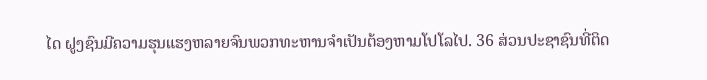ໄດ ຝູງຊົນມີຄວາມຮຸນແຮງຫລາຍຈົນພວກທະຫານຈຳເປັນຕ້ອງຫາມໂປໂລໄປ. 36 ສ່ວນປະຊາຊົນທີ່ຕິດ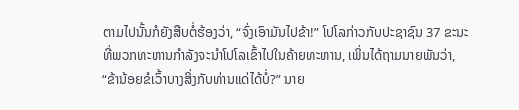ຕາມໄປນັ້ນກໍຍັງສືບຕໍ່ຮ້ອງວ່າ, “ຈົ່ງເອົາມັນໄປຂ້າ!” ໂປໂລກ່າວກັບປະຊາຊົນ 37 ຂະນະທີ່ພວກທະຫານກຳລັງຈະນຳໂປໂລເຂົ້າໄປໃນຄ້າຍທະຫານ, ເພິ່ນໄດ້ຖາມນາຍພັນວ່າ, “ຂ້ານ້ອຍຂໍເວົ້າບາງສິ່ງກັບທ່ານແດ່ໄດ້ບໍ່?” ນາຍ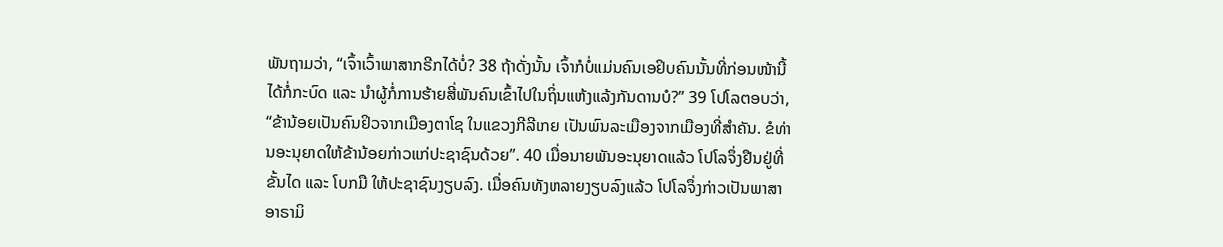ພັນຖາມວ່າ, “ເຈົ້າເວົ້າພາສາກຣີກໄດ້ບໍ່? 38 ຖ້າດັ່ງນັ້ນ ເຈົ້າກໍບໍ່ແມ່ນຄົນເອຢິບຄົນນັ້ນທີ່ກ່ອນໜ້ານີ້ໄດ້ກໍ່ກະບົດ ແລະ ນຳຜູ້ກໍ່ການຮ້າຍສີ່ພັນຄົນເຂົ້າໄປໃນຖິ່ນແຫ້ງແລ້ງກັນດານບໍ?” 39 ໂປໂລຕອບວ່າ, “ຂ້ານ້ອຍເປັນຄົນຢິວຈາກເມືອງຕາໂຊ ໃນແຂວງກີລີເກຍ ເປັນພົນລະເມືອງຈາກເມືອງທີ່ສຳຄັນ. ຂໍທ່ານອະນຸຍາດໃຫ້ຂ້ານ້ອຍກ່າວແກ່ປະຊາຊົນດ້ວຍ”. 40 ເມື່ອນາຍພັນອະນຸຍາດແລ້ວ ໂປໂລຈຶ່ງຢືນຢູ່ທີ່ຂັ້ນໄດ ແລະ ໂບກມື ໃຫ້ປະຊາຊົນງຽບລົງ. ເມື່ອຄົນທັງຫລາຍງຽບລົງແລ້ວ ໂປໂລຈຶ່ງກ່າວເປັນພາສາອາຣາມິ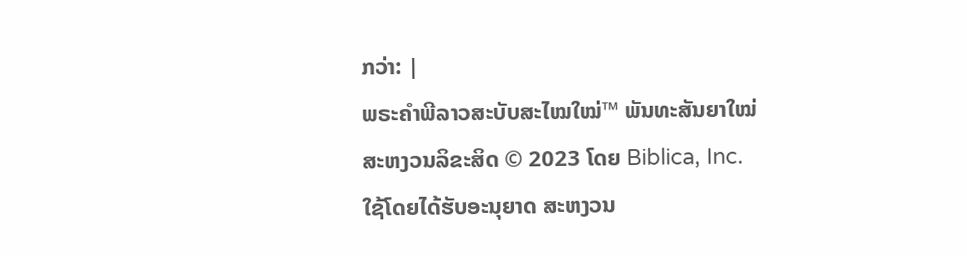ກວ່າ: |
ພຣະຄຳພີລາວສະບັບສະໄໝໃໝ່™ ພັນທະສັນຍາໃໝ່
ສະຫງວນລິຂະສິດ © 2023 ໂດຍ Biblica, Inc.
ໃຊ້ໂດຍໄດ້ຮັບອະນຸຍາດ ສະຫງວນ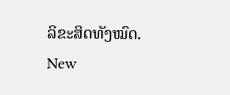ລິຂະສິດທັງໝົດ.
New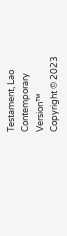Testament, Lao Contemporary Version™
Copyright © 2023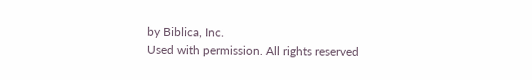by Biblica, Inc.
Used with permission. All rights reserved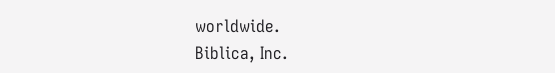worldwide.
Biblica, Inc.